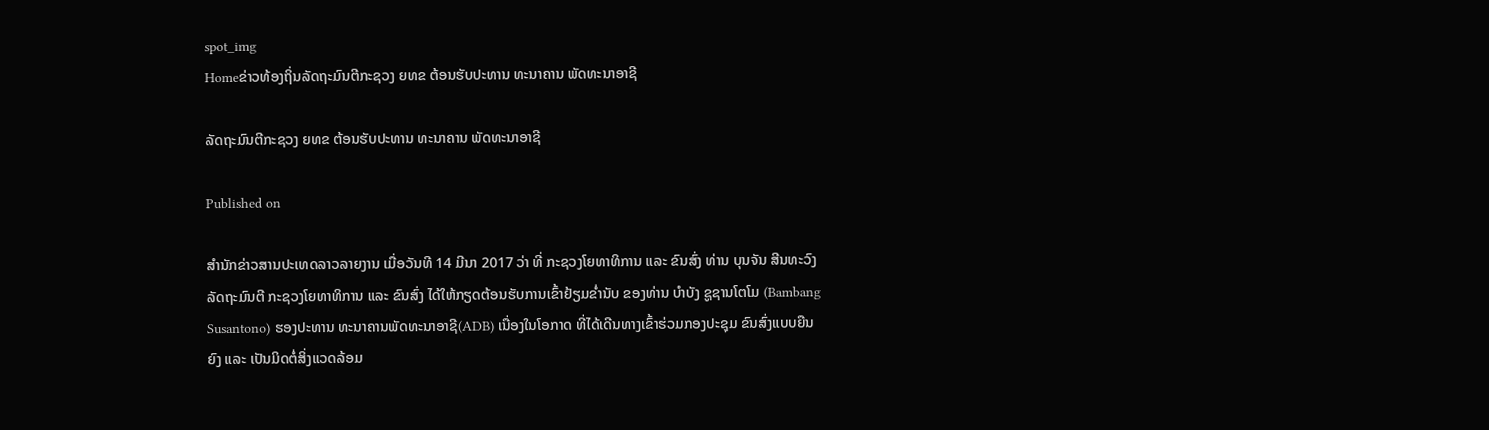spot_img
Homeຂ່າວທ້ອງຖິ່ນລັດຖະມົນຕີກະຊວງ ຍທຂ ຕ້ອນຮັບປະທານ ທະນາຄານ ພັດທະນາອາຊີ

ລັດຖະມົນຕີກະຊວງ ຍທຂ ຕ້ອນຮັບປະທານ ທະນາຄານ ພັດທະນາອາຊີ

Published on

ສຳນັກຂ່າວສານປະເທດລາວລາຍງານ ເມື່ອວັນທີ 14 ມີນາ 2017 ວ່າ ທີ່ ກະຊວງໂຍທາທິການ ແລະ ຂົນສົ່ງ ທ່ານ ບຸນຈັນ ສີນທະວົງ ລັດຖະມົນຕີ ກະຊວງໂຍທາທິການ ແລະ ຂົນສົ່ງ ໄດ້ໃຫ້ກຽດຕ້ອນຮັບການເຂົ້າຢ້ຽມຂ່ຳນັບ ຂອງທ່ານ ບຳບັງ ຊູຊານໂຕໂມ (Bambang Susantono) ຮອງປະທານ ທະນາຄານພັດທະນາອາຊີ(ADB) ເນື່ອງໃນໂອກາດ ທີ່ໄດ້ເດີນທາງເຂົ້າຮ່ວມກອງປະຊຸມ ຂົນສົ່ງແບບຍືນຍົງ ແລະ ເປັນມິດຕໍ່ສິ່ງແວດລ້ອມ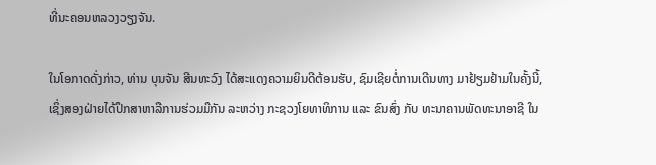ທີ່ນະຄອນຫລວງວຽງຈັນ.

ໃນໂອກາດດັ່ງກ່າວ, ທ່ານ ບຸນຈັນ ສີນທະວົງ ໄດ້ສະແດງຄວາມຍິນດີຕ້ອນຮັບ, ຊົມເຊີຍຕໍ່ການເດີນທາງ ມາຢ້ຽມຢ້າມໃນຄັ້ງນີ້, ເຊິ່ງສອງຝ່າຍໄດ້ປຶກສາຫາລືການຮ່ວມມືກັນ ລະຫວ່າງ ກະຊວງໂຍທາທິການ ແລະ ຂົນສົ່ງ ກັບ ທະນາຄານພັດທະນາອາຊີ ໃນ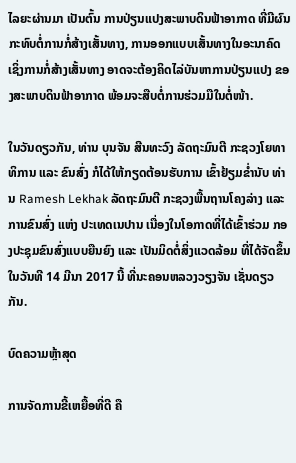ໄລຍະຜ່ານມາ ເປັນຕົ້ນ ການປ່ຽນແປງສະພາບດິນຟ້າອາກາດ ທີ່ມີຜົນກະທົບຕໍ່ການກໍ່ສ້າງເສັ້ນທາງ, ການອອກແບບເສັ້ນທາງໃນອະນາຄົດ ເຊິ່ງການກໍ່ສ້າງເສັ້ນທາງ ອາດຈະຕ້ອງຄິດໄລ່ບັນຫາການປ່ຽນແປງ ຂອງສະພາບດິນຟ້າອາກາດ ພ້ອມຈະສືບຕໍ່ການຮ່ວມມືໃນຕໍ່ໜ້າ.

ໃນວັນດຽວກັນ, ທ່ານ ບຸນຈັນ ສີນທະວົງ ລັດຖະມົນຕີ ກະຊວງໂຍທາທິການ ແລະ ຂົນສົ່ງ ກໍໄດ້ໃຫ້ກຽດຕ້ອນຮັບການ ເຂົ້າຢ້ຽມຂ່ຳນັບ ທ່ານ Ramesh Lekhak ລັດຖະມົນຕີ ກະຊວງພື້ນຖານໂຄງລ່າງ ແລະ ການຂົນສົ່ງ ແຫ່ງ ປະເທດເນປານ ເນື່ອງໃນໂອກາດທີ່ໄດ້ເຂົ້າຮ່ວມ ກອງປະຊຸມຂົນສົ່ງແບບຍືນຍົງ ແລະ ເປັນມິດຕໍ່ສິ່ງແວດລ້ອມ ທີ່ໄດ້ຈັດຂຶ້ນໃນວັນທີ 14 ມີນາ 2017 ນີ້ ທີ່ນະຄອນຫລວງວຽງຈັນ ເຊັ່ນດຽວກັນ.

ບົດຄວາມຫຼ້າສຸດ

ການຈັດການຂີ້ເຫຍື້ອທີ່ດີ ຄື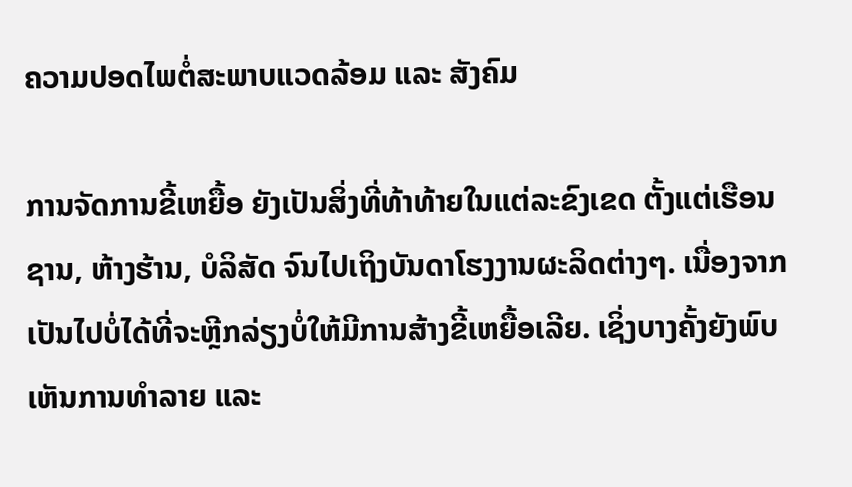ຄວາມປອດໄພຕໍ່ສະພາບແວດລ້ອມ ແລະ ສັງຄົມ

ການຈັດການຂີ້ເຫຍື້ອ ຍັງເປັນສິ່ງທີ່ທ້າທ້າຍໃນແຕ່ລະຂົງເຂດ ຕັ້ງແຕ່ເຮືອນຊານ, ຫ້າງຮ້ານ, ບໍລິສັດ ຈົນໄປເຖິງບັນດາໂຮງງານຜະລິດຕ່າງໆ. ເນື່ອງຈາກເປັນໄປບໍ່ໄດ້ທີ່ຈະຫຼີກລ່ຽງບໍ່ໃຫ້ມີການສ້າງຂີ້ເຫຍື້ອເລີຍ. ເຊິ່ງບາງຄັ້ງຍັງພົບເຫັນການທຳລາຍ ແລະ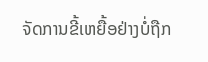ຈັດການຂີ້ເຫຍື້ອຢ່າງບໍ່ຖືກ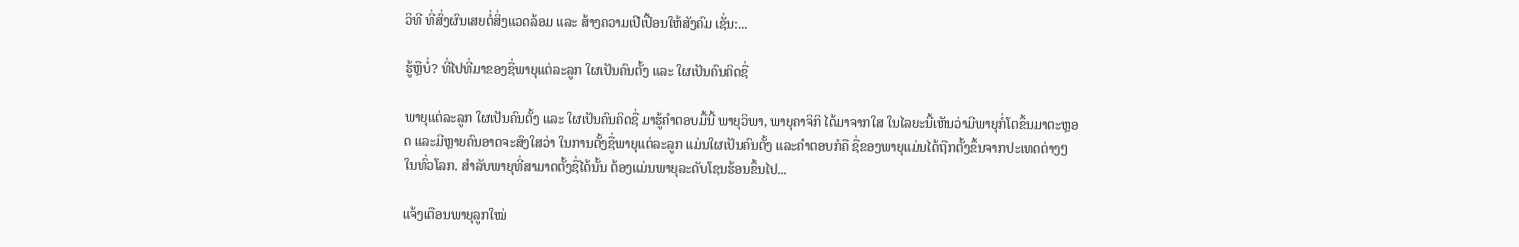ວິທີ ທີ່ສົ່ງຜົນເສຍຕໍ່ສິ່ງແວດລ້ອມ ແລະ ສ້າງຄວາມເປີເປື້ອນໃຫ້ສັງຄົມ ເຊັ່ນ:...

ຮູ້ຫຼືບໍ່? ທີ່ໄປທີ່ມາຂອງຊື່ພາຍຸແຕ່ລະລູກ ໃຜເປັນຄົນຕັ້ງ ແລະ ໃຜເປັນຄົນຄິດຊື່

ພາຍຸແຕ່ລະລູກ ໃຜເປັນຄົນຕັ້ງ ແລະ ໃຜເປັນຄົນຄິດຊື່ ມາຮູ້ຄຳຕອບມື້ນີ້ ພາຍຸວິພາ, ພາຍຸຄາຈິກິ ໄດ້ມາຈາກໃສ ໃນໄລຍະນີ້ເຫັນວ່າມີພາຍຸກໍ່ໂຕຂຶ້ນມາຕະຫຼອດ ແລະມີຫຼາຍຄົນອາດຈະສົງໃສວ່າ ໃນການຕັ້ງຊື່ພາຍຸແຕ່ລະລູກ ແມ່ນໃຜເປັນຄົນຕັ້ງ ແລະຄໍາຕອບກໍຄື ຊື່ຂອງພາຍຸແມ່ນໄດ້ຖືກຕັ້ງຂຶ້ນຈາກປະເທດຕ່າງໆໃນທົ່ວໂລກ. ສຳລັບພາຍຸທີ່ສາມາດຕັ້ງຊື່ໄດ້ນັ້ນ ຕ້ອງແມ່ນພາຍຸລະດັບໂຊນຮ້ອນຂຶ້ນໄປ...

ແຈ້ງເຕືອນພາຍຸລູກໃໝ່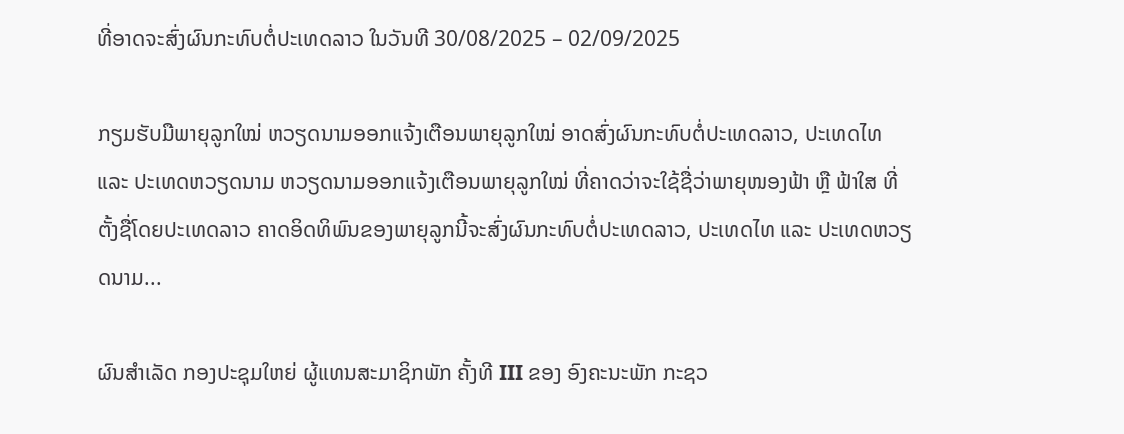ທີ່ອາດຈະສົ່ງຜົນກະທົບຕໍ່ປະເທດລາວ ໃນວັນທີ 30/08/2025 – 02/09/2025

ກຽມຮັບມືພາຍຸລູກໃໝ່ ຫວຽດນາມອອກແຈ້ງເຕືອນພາຍຸລູກໃໝ່ ອາດສົ່ງຜົນກະທົບຕໍ່ປະເທດລາວ, ປະເທດໄທ ແລະ ປະເທດຫວຽດນາມ ຫວຽດນາມອອກແຈ້ງເຕືອນພາຍຸລູກໃໝ່ ທີ່ຄາດວ່າຈະໃຊ້ຊື່ວ່າພາຍຸໜອງຟ້າ ຫຼື ຟ້າໃສ ທີ່ຕັ້ງຊື່ໂດຍປະເທດລາວ ຄາດອິດທິພົນຂອງພາຍຸລູກນີ້ຈະສົ່ງຜົນກະທົບຕໍ່ປະເທດລາວ, ປະເທດໄທ ແລະ ປະເທດຫວຽດນາມ...

ຜົນສໍາເລັດ ກອງປະຊຸມໃຫຍ່ ຜູ້ແທນສະມາຊິກພັກ ຄັ້ງທີ III ຂອງ ອົງຄະນະພັກ ກະຊວ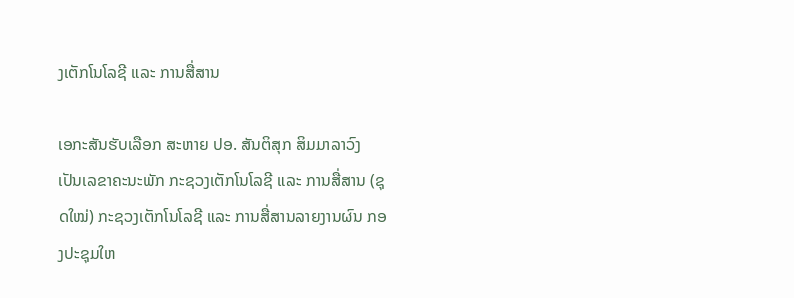ງເຕັກໂນໂລຊີ ແລະ ການສື່ສານ

ເອກະສັນຮັບເລືອກ ສະຫາຍ ປອ. ສັນຕິສຸກ ສິມມາລາວົງ ເປັນເລຂາຄະນະພັກ ກະຊວງເຕັກໂນໂລຊີ ແລະ ການສື່ສານ (ຊຸດໃໝ່) ກະຊວງເຕັກໂນໂລຊີ ແລະ ການສື່ສານລາຍງານຜົນ ກອງປະຊຸມໃຫ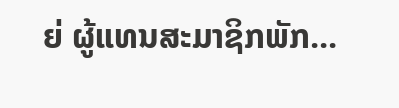ຍ່ ຜູ້ແທນສະມາຊິກພັກ...